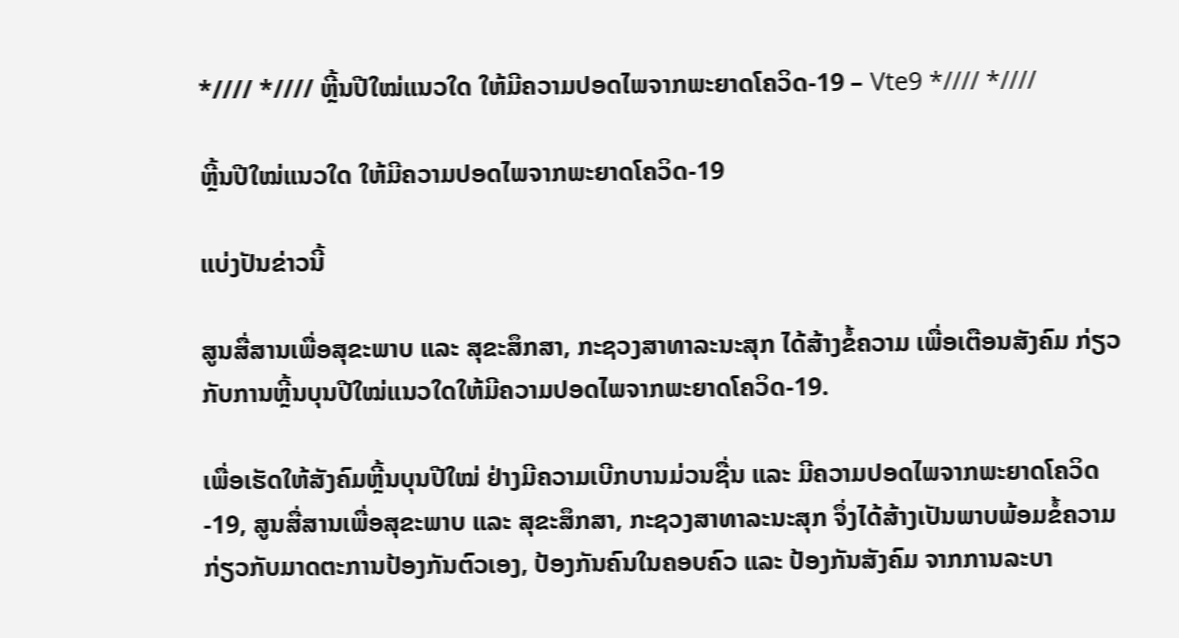*//// *//// ຫຼີ້ນປີໃໝ່ແນວໃດ ໃຫ້ມີຄວາມປອດໄພຈາກພະຍາດໂຄວິດ-19 – Vte9 *//// *////

ຫຼີ້ນປີໃໝ່ແນວໃດ ໃຫ້ມີຄວາມປອດໄພຈາກພະຍາດໂຄວິດ-19

ແບ່ງປັນຂ່າວນີ້

ສູນສື່ສານເພື່ອສຸຂະພາບ ແລະ ສຸຂະສຶກສາ, ກະຊວງສາທາລະນະສຸກ ໄດ້ສ້າງຂໍ້ຄວາມ ເພື່ອເຕືອນສັງຄົມ ກ່ຽວກັບການຫຼີ້ນບຸນປີໃໝ່ແນວໃດໃຫ້ມີຄວາມປອດໄພຈາກພະຍາດໂຄວິດ-19.

ເພື່ອເຮັດໃຫ້ສັງຄົມຫຼີ້ນບຸນປີໃໝ່ ຢ່າງມີຄວາມເບີກບານມ່ວນຊື່ນ ແລະ ມີຄວາມປອດໄພຈາກພະຍາດໂຄວິດ-19, ສູນສື່ສານເພື່ອສຸຂະພາບ ແລະ ສຸຂະສຶກສາ, ກະຊວງສາທາລະນະສຸກ ຈຶ່ງໄດ້ສ້າງເປັນພາບພ້ອມຂໍ້ຄວາມ ກ່ຽວກັບມາດຕະການປ້ອງກັນຕົວເອງ, ປ້ອງກັນຄົນໃນຄອບຄົວ ແລະ ປ້ອງກັນສັງຄົມ ຈາກການລະບາ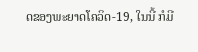ດຂອງພະຍາດໂຄວິດ-19, ໃນນີ້ ກໍມີ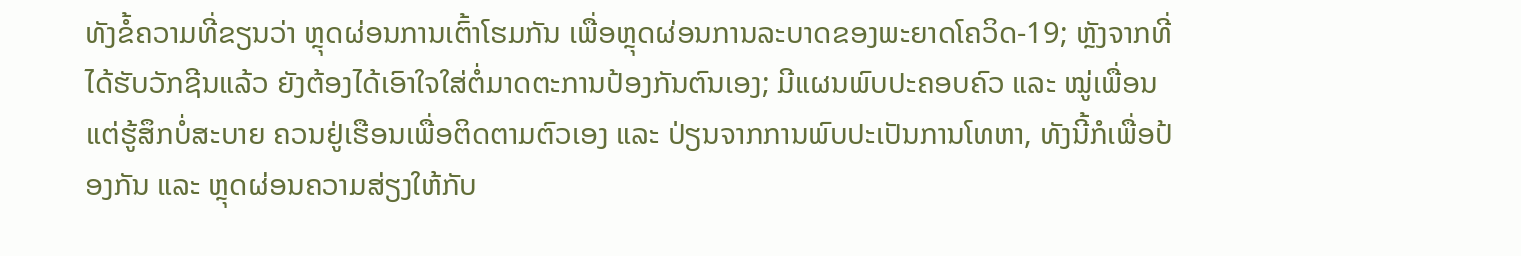ທັງຂໍ້ຄວາມທີ່ຂຽນວ່າ ຫຼຸດຜ່ອນການເຕົ້າໂຮມກັນ ເພື່ອຫຼຸດຜ່ອນການລະບາດຂອງພະຍາດໂຄວິດ-19; ຫຼັງຈາກທີ່ໄດ້ຮັບວັກຊີນແລ້ວ ຍັງຕ້ອງໄດ້ເອົາໃຈໃສ່ຕໍ່ມາດຕະການປ້ອງກັນຕົນເອງ; ມີແຜນພົບປະຄອບຄົວ ແລະ ໝູ່ເພື່ອນ ແຕ່ຮູ້ສຶກບໍ່ສະບາຍ ຄວນຢູ່ເຮືອນເພື່ອຕິດຕາມຕົວເອງ ແລະ ປ່ຽນຈາກການພົບປະເປັນການໂທຫາ, ທັງນີ້ກໍເພື່ອປ້ອງກັນ ແລະ ຫຼຸດຜ່ອນຄວາມສ່ຽງໃຫ້ກັບ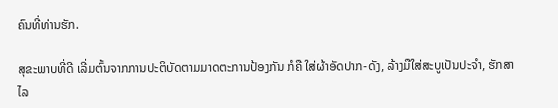ຄົນທີ່ທ່ານຮັກ.

ສຸຂະພາບທີ່ດີ ເລີ່ມຕົ້ນຈາກການປະຕິບັດຕາມມາດຕະການປ້ອງກັນ ກໍຄື ໃສ່ຜ້າອັດປາກ-ດັງ, ລ້າງມືໃສ່ສະບູເປັນປະຈຳ, ຮັກສາໄລ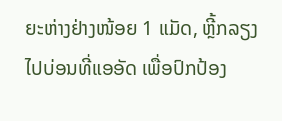ຍະຫ່າງຢ່າງໜ້ອຍ 1 ແມັດ, ຫຼີ້ກລຽງໄປບ່ອນທີ່ແອອັດ ເພື່ອປົກປ້ອງ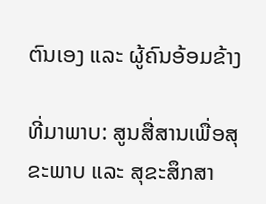ຕົນເອງ ແລະ ຜູ້ຄົນອ້ອມຂ້າງ

ທີ່ມາພາບ: ສູນສື່ສານເພື່ອສຸຂະພາບ ແລະ ສຸຂະສຶກສາ